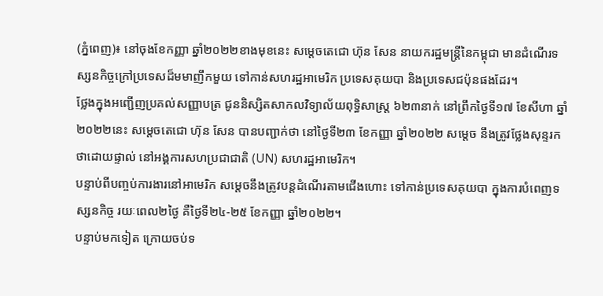(ភ្នំពេញ)៖ នៅចុងខែកញ្ញា ឆ្នាំ២០២២ខាងមុខនេះ សម្តេចតេជោ ហ៊ុន សែន នាយករដ្ឋមន្ត្រីនៃកម្ពុជា មានដំណើរទស្សនកិច្ចក្រៅប្រទេសដ៏មមាញឹកមួយ ទៅកាន់សហរដ្ឋអាមេរិក ប្រទេសគុយបា និងប្រទេសជប៉ុនផងដែរ។
ថ្លែងក្នុងអញ្ជើញប្រគល់សញ្ញាបត្រ ជូននិស្សិតសាកលវិទ្យាល័យពុទ្ធិសាស្ត្រ ៦២៣នាក់ នៅព្រឹកថ្ងៃទី១៧ ខែសីហា ឆ្នាំ២០២២នេះ សម្តេចតេជោ ហ៊ុន សែន បានបញ្ជាក់ថា នៅថ្ងៃទី២៣ ខែកញ្ញា ឆ្នាំ២០២២ សម្តេច នឹងត្រូវថ្លែងសុន្ទរកថាដោយផ្ទាល់ នៅអង្គការសហប្រជាជាតិ (UN) សហរដ្ឋអាមេរិក។
បន្ទាប់ពីបញ្ចប់ការងារនៅអាមេរិក សម្តេចនឹងត្រូវបន្តដំណើរតាមជើងហោះ ទៅកាន់ប្រទេសគុយបា ក្នុងការបំពេញទស្សនកិច្ច រយៈពេល២ថ្ងៃ គឺថ្ងៃទី២៤-២៥ ខែកញ្ញា ឆ្នាំ២០២២។
បន្ទាប់មកទៀត ក្រោយចប់ទ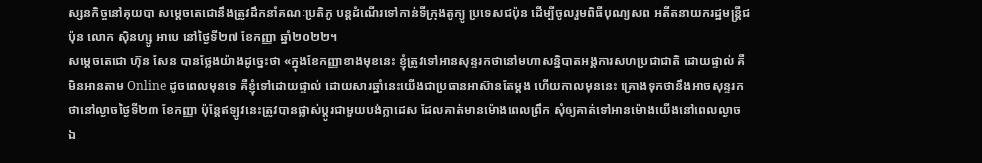ស្សនកិច្ចនៅគុយបា សម្តេចតេជោនឹងត្រូវដឹកនាំគណៈប្រតិភូ បន្តដំណើរទៅកាន់ទីក្រុងតូក្យូ ប្រទេសជប៉ុន ដើម្បីចូលរួមពិធីបុណ្យសព អតីតនាយករដ្ឋមន្ត្រីជប៉ុន លោក ស៊ិនហ្សូ អាបេ នៅថ្ងៃទី២៧ ខែកញ្ញា ឆ្នាំ២០២២។
សម្តេចតេជោ ហ៊ុន សែន បានថ្លែងយ៉ាងដូច្នេះថា «ក្នុងខែកញ្ញាខាងមុខនេះ ខ្ញុំត្រូវទៅអានសុន្ទរកថានៅមហាសន្និបាតអង្គការសហប្រជាជាតិ ដោយផ្ទាល់ គឺមិនអានតាម Online ដូចពេលមុនទេ គឺខ្ញុំទៅដោយផ្ទាល់ ដោយសារឆ្នាំនេះយើងជាប្រធានអាស៊ានតែម្តង ហើយកាលមុននេះ គ្រោងទុកថានឹងអាចសុន្ទរកថានៅល្ងាចថ្ងៃទី២៣ ខែកញ្ញា ប៉ុន្តែឥឡូវនេះត្រូវបានផ្លាស់ប្តូរជាមួយបង់ក្លាដេស ដែលគាត់មានម៉ោងពេលព្រឹក សុំឲ្យគាត់ទៅអានម៉ោងយើងនៅពេលល្ងាច ឯ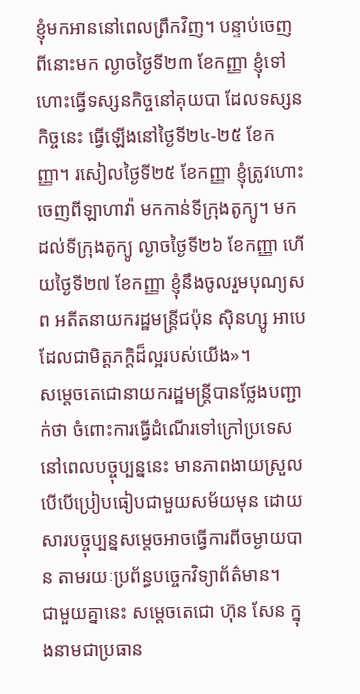ខ្ញុំមកអាននៅពេលព្រឹកវិញ។ បន្ទាប់ចេញពីនោះមក ល្ងាចថ្ងៃទី២៣ ខែកញ្ញា ខ្ញុំទៅហោះធ្វើទស្សនកិច្ចនៅគុយបា ដែលទស្សនកិច្ចនេះ ធ្វើឡើងនៅថ្ងៃទី២៤-២៥ ខែកញ្ញា។ រសៀលថ្ងៃទី២៥ ខែកញ្ញា ខ្ញុំត្រូវហោះចេញពីឡាហាវ៉ា មកកាន់ទីក្រុងតូក្យូ។ មកដល់ទីក្រុងតូក្យូ ល្ងាចថ្ងៃទី២៦ ខែកញ្ញា ហើយថ្ងៃទី២៧ ខែកញ្ញា ខ្ញុំនឹងចូលរួមបុណ្យសព អតីតនាយករដ្ឋមន្ត្រីជប៉ុន ស៊ិនហ្សូ អាបេ ដែលជាមិត្តភក្តិដ៏ល្អរបស់យើង»។
សម្តេចតេជោនាយករដ្ឋមន្ត្រីបានថ្លែងបញ្ជាក់ថា ចំពោះការធ្វើដំណើរទៅក្រៅប្រទេស នៅពេលបច្ចុប្បន្ននេះ មានភាពងាយស្រួលបើបើប្រៀបធៀបជាមួយសម័យមុន ដោយសារបច្ចុប្បន្នសម្តេចអាចធ្វើការពីចម្ងាយបាន តាមរយៈប្រព័ន្ធបច្ចេកវិទ្យាព័ត៌មាន។
ជាមួយគ្នានេះ សម្តេចតេជោ ហ៊ុន សែន ក្នុងនាមជាប្រធាន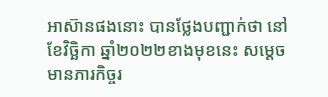អាស៊ានផងនោះ បានថ្លែងបញ្ជាក់ថា នៅខែវិច្ឆិកា ឆ្នាំ២០២២ខាងមុខនេះ សម្តេចមានភារកិច្ចរ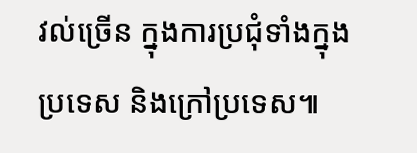វល់ច្រើន ក្នុងការប្រជុំទាំងក្នុងប្រទេស និងក្រៅប្រទេស៕